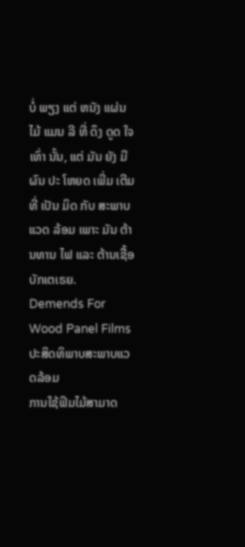ບໍ່ ພຽງ ແຕ່ ຫນັງ ແຜ່ນ ໄມ້ ແມນ ລີ ທີ່ ດຶງ ດູດ ໃຈ ເທົ່າ ນັ້ນ, ແຕ່ ມັນ ຍັງ ມີ ຜົນ ປະ ໂຫຍດ ເພີ່ມ ເຕີມ ທີ່ ເປັນ ມິດ ກັບ ສະພາບ ແວດ ລ້ອມ ເພາະ ມັນ ຕ້ານທານ ໄຟ ແລະ ຕ້ານເຊື້ອ ບັກເຕເຣຍ.
Demends For Wood Panel Films ປະສິດທິພາບສະພາບແວດລ້ອມ
ການໃຊ້ຟິມໄມ້ສາມາດ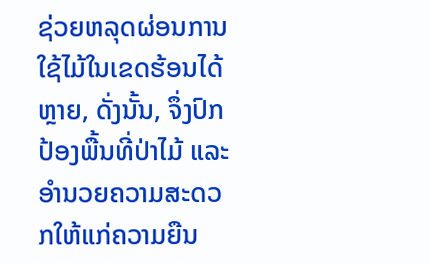ຊ່ວຍຫລຸດຜ່ອນການໃຊ້ໄມ້ໃນເຂດຮ້ອນໄດ້ຫຼາຍ, ດັ່ງນັ້ນ, ຈຶ່ງປົກປ້ອງພື້ນທີ່ປ່າໄມ້ ແລະ ອໍານວຍຄວາມສະດວກໃຫ້ແກ່ຄວາມຍືນ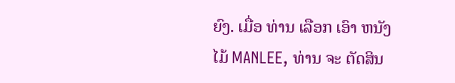ຍົງ. ເມື່ອ ທ່ານ ເລືອກ ເອົາ ຫນັງ ໄມ້ MANLEE, ທ່ານ ຈະ ຕັດສິນ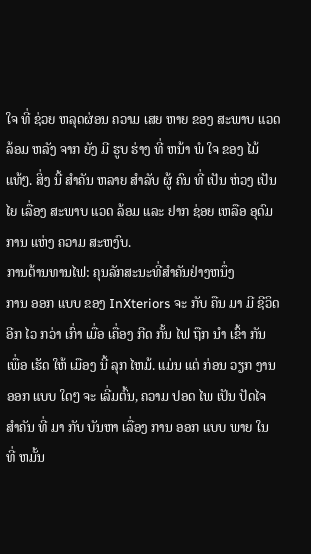ໃຈ ທີ່ ຊ່ວຍ ຫລຸດຜ່ອນ ຄວາມ ເສຍ ຫາຍ ຂອງ ສະພາບ ແວດ ລ້ອມ ຫລັງ ຈາກ ຍັງ ມີ ຮູບ ຮ່າງ ທີ່ ຫນ້າ ພໍ ໃຈ ຂອງ ໄມ້ ແທ້ໆ. ສິ່ງ ນີ້ ສໍາຄັນ ຫລາຍ ສໍາລັບ ຜູ້ ຄົນ ທີ່ ເປັນ ຫ່ວງ ເປັນ ໄຍ ເລື່ອງ ສະພາບ ແວດ ລ້ອມ ແລະ ຢາກ ຊ່ອຍ ເຫລືອ ອຸດົມ ການ ແຫ່ງ ຄວາມ ສະຫງົບ.
ການຕ້ານທານໄຟ: ຄຸນລັກສະນະທີ່ສໍາຄັນຢ່າງຫນຶ່ງ
ການ ອອກ ແບບ ຂອງ InXteriors ຈະ ກັບ ຄືນ ມາ ມີ ຊີວິດ ອີກ ໄວ ກວ່າ ເກົ່າ ເມື່ອ ເຄື່ອງ ກີດ ກັ້ນ ໄຟ ຖືກ ນໍາ ເຂົ້າ ກັນ ເພື່ອ ເຮັດ ໃຫ້ ເມືອງ ນີ້ ລຸກ ໄຫມ້. ແມ່ນ ແຕ່ ກ່ອນ ວຽກ ງານ ອອກ ແບບ ໃດໆ ຈະ ເລີ່ມຕົ້ນ, ຄວາມ ປອດ ໄພ ເປັນ ປັດໄຈ ສໍາຄັນ ທີ່ ມາ ກັບ ບັນຫາ ເລື່ອງ ການ ອອກ ແບບ ພາຍ ໃນ ທີ່ ຫມັ້ນ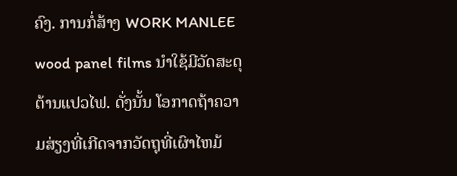ຄົງ. ການກໍ່ສ້າງ WORK MANLEE wood panel films ນໍາໃຊ້ມີວັດສະດຸຕ້ານແປວໄຟ. ດັ່ງນັ້ນ ໂອກາດຖ້າຄວາມສ່ຽງທີ່ເກີດຈາກວັດຖຸທີ່ເຜົາໄຫມ້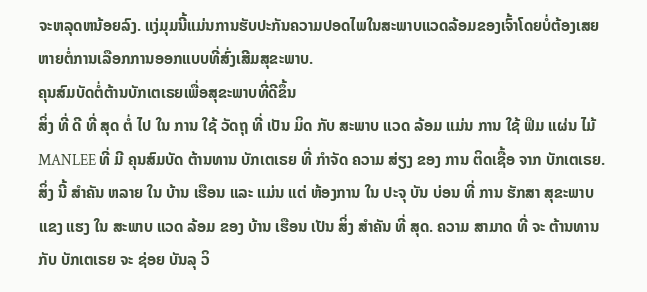ຈະຫລຸດຫນ້ອຍລົງ. ແງ່ມຸມນີ້ແມ່ນການຮັບປະກັນຄວາມປອດໄພໃນສະພາບແວດລ້ອມຂອງເຈົ້າໂດຍບໍ່ຕ້ອງເສຍຫາຍຕໍ່ການເລືອກການອອກແບບທີ່ສົ່ງເສີມສຸຂະພາບ.
ຄຸນສົມບັດຕໍ່ຕ້ານບັກເຕເຣຍເພື່ອສຸຂະພາບທີ່ດີຂຶ້ນ
ສິ່ງ ທີ່ ດີ ທີ່ ສຸດ ຕໍ່ ໄປ ໃນ ການ ໃຊ້ ວັດຖຸ ທີ່ ເປັນ ມິດ ກັບ ສະພາບ ແວດ ລ້ອມ ແມ່ນ ການ ໃຊ້ ຟິມ ແຜ່ນ ໄມ້ MANLEE ທີ່ ມີ ຄຸນສົມບັດ ຕ້ານທານ ບັກເຕເຣຍ ທີ່ ກໍາຈັດ ຄວາມ ສ່ຽງ ຂອງ ການ ຕິດເຊື້ອ ຈາກ ບັກເຕເຣຍ. ສິ່ງ ນີ້ ສໍາຄັນ ຫລາຍ ໃນ ບ້ານ ເຮືອນ ແລະ ແມ່ນ ແຕ່ ຫ້ອງການ ໃນ ປະຈຸ ບັນ ບ່ອນ ທີ່ ການ ຮັກສາ ສຸຂະພາບ ແຂງ ແຮງ ໃນ ສະພາບ ແວດ ລ້ອມ ຂອງ ບ້ານ ເຮືອນ ເປັນ ສິ່ງ ສໍາຄັນ ທີ່ ສຸດ. ຄວາມ ສາມາດ ທີ່ ຈະ ຕ້ານທານ ກັບ ບັກເຕເຣຍ ຈະ ຊ່ອຍ ບັນລຸ ວິ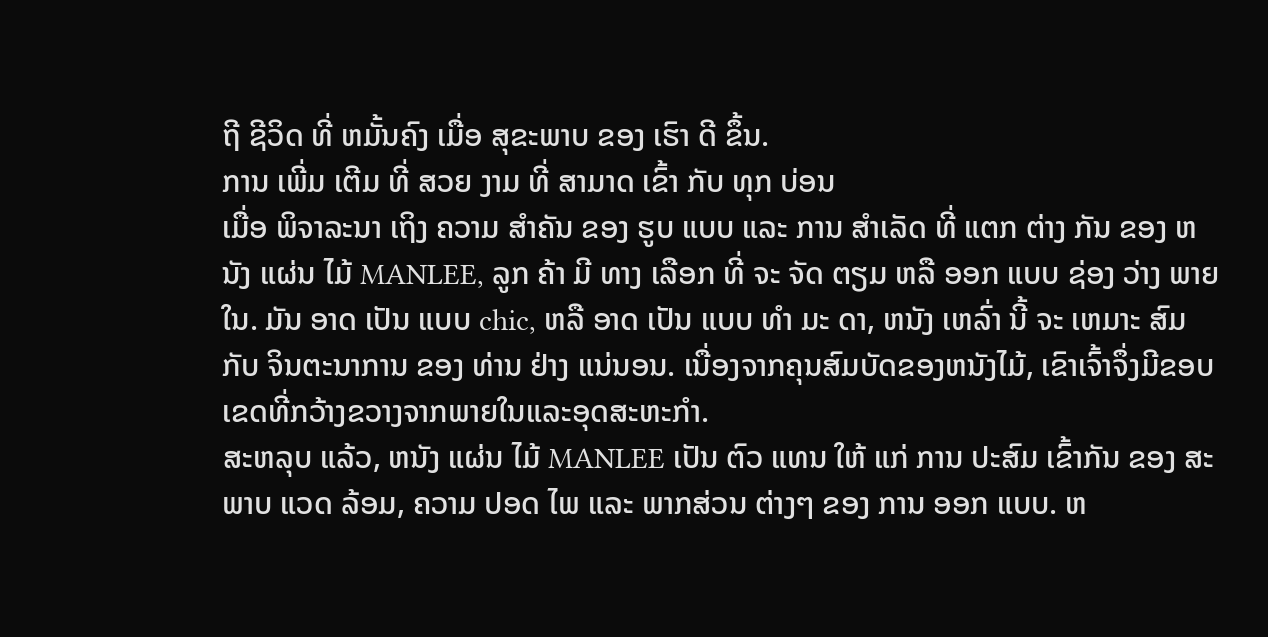ຖີ ຊີວິດ ທີ່ ຫມັ້ນຄົງ ເມື່ອ ສຸຂະພາບ ຂອງ ເຮົາ ດີ ຂຶ້ນ.
ການ ເພີ່ມ ເຕີມ ທີ່ ສວຍ ງາມ ທີ່ ສາມາດ ເຂົ້າ ກັບ ທຸກ ບ່ອນ
ເມື່ອ ພິຈາລະນາ ເຖິງ ຄວາມ ສໍາຄັນ ຂອງ ຮູບ ແບບ ແລະ ການ ສໍາເລັດ ທີ່ ແຕກ ຕ່າງ ກັນ ຂອງ ຫນັງ ແຜ່ນ ໄມ້ MANLEE, ລູກ ຄ້າ ມີ ທາງ ເລືອກ ທີ່ ຈະ ຈັດ ຕຽມ ຫລື ອອກ ແບບ ຊ່ອງ ວ່າງ ພາຍ ໃນ. ມັນ ອາດ ເປັນ ແບບ chic, ຫລື ອາດ ເປັນ ແບບ ທໍາ ມະ ດາ, ຫນັງ ເຫລົ່າ ນີ້ ຈະ ເຫມາະ ສົມ ກັບ ຈິນຕະນາການ ຂອງ ທ່ານ ຢ່າງ ແນ່ນອນ. ເນື່ອງຈາກຄຸນສົມບັດຂອງຫນັງໄມ້, ເຂົາເຈົ້າຈຶ່ງມີຂອບເຂດທີ່ກວ້າງຂວາງຈາກພາຍໃນແລະອຸດສະຫະກໍາ.
ສະຫລຸບ ແລ້ວ, ຫນັງ ແຜ່ນ ໄມ້ MANLEE ເປັນ ຕົວ ແທນ ໃຫ້ ແກ່ ການ ປະສົມ ເຂົ້າກັນ ຂອງ ສະພາບ ແວດ ລ້ອມ, ຄວາມ ປອດ ໄພ ແລະ ພາກສ່ວນ ຕ່າງໆ ຂອງ ການ ອອກ ແບບ. ຫ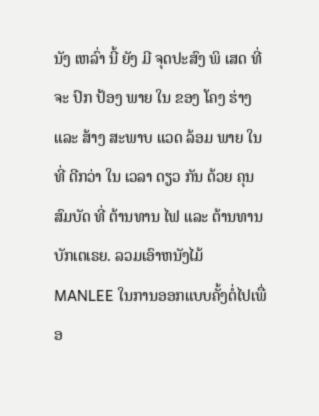ນັງ ເຫລົ່າ ນີ້ ຍັງ ມີ ຈຸດປະສົງ ພິ ເສດ ທີ່ ຈະ ປົກ ປ້ອງ ພາຍ ໃນ ຂອງ ໂຄງ ຮ່າງ ແລະ ສ້າງ ສະພາບ ແວດ ລ້ອມ ພາຍ ໃນ ທີ່ ດີກວ່າ ໃນ ເວລາ ດຽວ ກັນ ດ້ວຍ ຄຸນສົມບັດ ທີ່ ຕ້ານທານ ໄຟ ແລະ ຕ້ານທານ ບັກເຕເຣຍ. ລວມເອົາຫນັງໄມ້ MANLEE ໃນການອອກແບບຄັ້ງຕໍ່ໄປເພື່ອ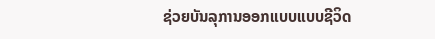ຊ່ວຍບັນລຸການອອກແບບແບບຊີວິດ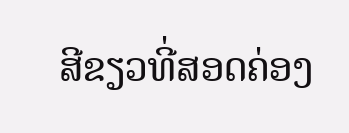ສີຂຽວທີ່ສອດຄ່ອງ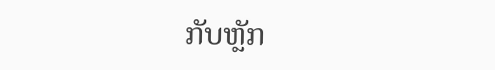ກັບຫຼັກ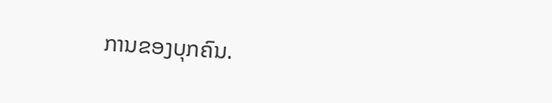ການຂອງບຸກຄົນ.